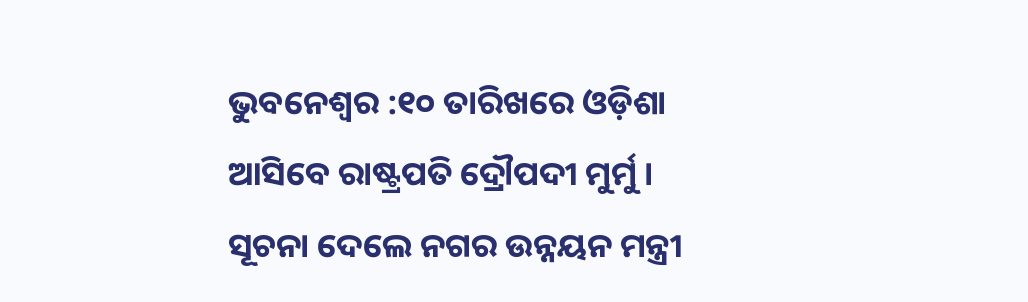ଭୁବନେଶ୍ୱର :୧୦ ତାରିଖରେ ଓଡ଼ିଶା ଆସିବେ ରାଷ୍ଟ୍ରପତି ଦ୍ରୌପଦୀ ମୁର୍ମୁ । ସୂଚନା ଦେଲେ ନଗର ଉନ୍ନୟନ ମନ୍ତ୍ରୀ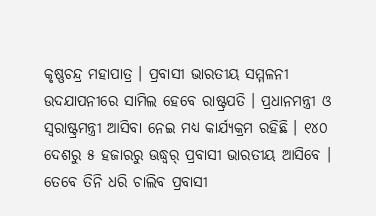କୃଷ୍ଣଚନ୍ଦ୍ର ମହାପାତ୍ର । ପ୍ରବାସୀ ଭାରତୀୟ ସମ୍ମଳନୀ ଉଦଯାପନୀରେ ସାମିଲ ହେବେ ରାଷ୍ଟ୍ରପତି । ପ୍ରଧାନମନ୍ତ୍ରୀ ଓ ସ୍ୱରାଷ୍ଟ୍ରମନ୍ତ୍ରୀ ଆସିବା ନେଇ ମଧ୍ୟ କାର୍ଯ୍ୟକ୍ରମ ରହିଛି । ୧୪୦ ଦେଶରୁ ୫ ହଜାରରୁ ଊଦ୍ଧ୍ୱର୍ ପ୍ରବାସୀ ଭାରତୀୟ ଆସିବେ ।
ତେବେ ତିନି ଧରି ଚାଲିବ ପ୍ରବାସୀ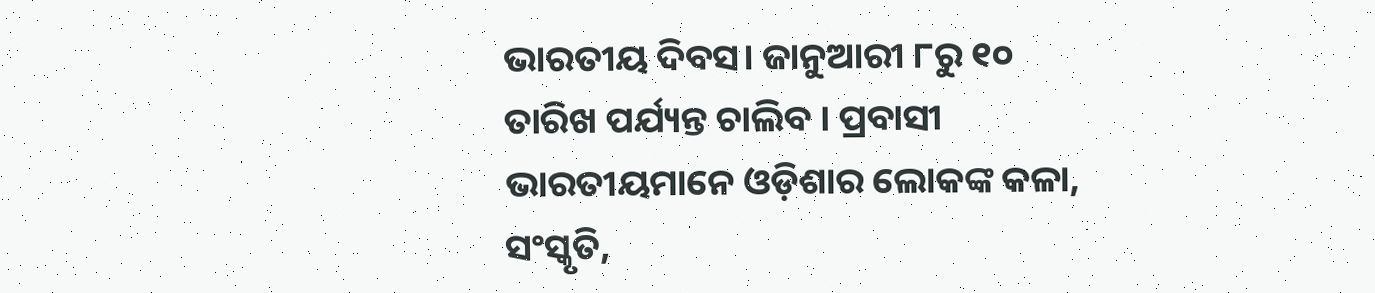ଭାରତୀୟ ଦିବସ। ଜାନୁଆରୀ ୮ରୁ ୧୦ ତାରିଖ ପର୍ଯ୍ୟନ୍ତ ଚାଲିବ । ପ୍ରବାସୀ ଭାରତୀୟମାନେ ଓଡ଼ିଶାର ଲୋକଙ୍କ କଳା, ସଂସ୍କୃତି,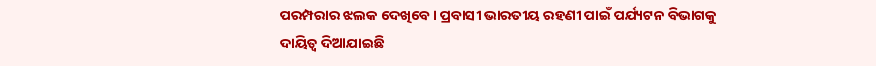ପରମ୍ପରାର ଝଲକ ଦେଖିବେ । ପ୍ରବାସୀ ଭାରତୀୟ ରହଣୀ ପାଇଁ ପର୍ଯ୍ୟଟନ ବିଭାଗକୁ ଦାୟିତ୍ଵ ଦିଆଯାଇଛି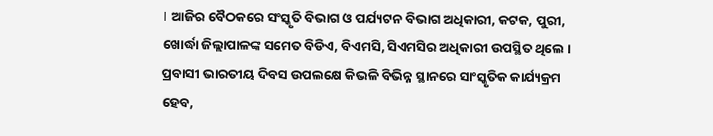। ଆଜିର ବୈଠକରେ ସଂସ୍କୃତି ବିଭାଗ ଓ ପର୍ଯ୍ୟଟନ ବିଭାଗ ଅଧିକାରୀ, କଟକ, ପୁରୀ, ଖୋର୍ଦ୍ଧା ଜିଲ୍ଲାପାଳଙ୍କ ସମେତ ବିଡିଏ, ବିଏମସି, ସିଏମସିର ଅଧିକାରୀ ଉପସ୍ଥିତ ଥିଲେ । ପ୍ରବାସୀ ଭାରତୀୟ ଦିବସ ଉପଲକ୍ଷେ କିଭଳି ବିଭିନ୍ନ ସ୍ଥାନରେ ସାଂସ୍କୃତିକ କାର୍ଯ୍ୟକ୍ରମ ହେବ,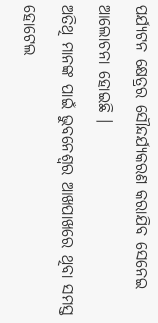ପର୍ଯ୍ୟଟନ କ୍ଷେତ୍ରର ସୌନ୍ଦର୍ଯ୍ୟକରଣ କରାଯିବ ସେନେଇ ଆଲୋଚନା ହୋଇଛି ।
ଅତିଥି ମାନଙ୍କ ପାଇଁ ଭୁବନେଶ୍ଵର ଆଖପାଖରେ ଥିବା ସମସ୍ତ ହୋଟେଲ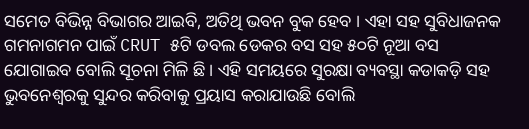ସମେତ ବିଭିନ୍ନ ବିଭାଗର ଆଇବି, ଅତିଥି ଭବନ ବୁକ ହେବ । ଏହା ସହ ସୁବିଧାଜନକ ଗମନାଗମନ ପାଇଁ CRUT ୫ଟି ଡବଲ ଡେକର ବସ ସହ ୫୦ଟି ନୂଆ ବସ ଯୋଗାଇବ ବୋଲି ସୂଚନା ମିଳି ଛି। ଏହି ସମୟରେ ସୁରକ୍ଷା ବ୍ୟବସ୍ଥା କଡାକଡ଼ି ସହ ଭୁବନେଶ୍ୱରକୁ ସୁନ୍ଦର କରିବାକୁ ପ୍ରୟାସ କରାଯାଉଛି ବୋଲି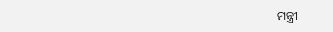ମନ୍ତ୍ରୀ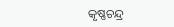କୃଷ୍ଣଚନ୍ଦ୍ର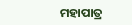ମହାପାତ୍ର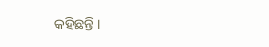କହିଛନ୍ତି ।